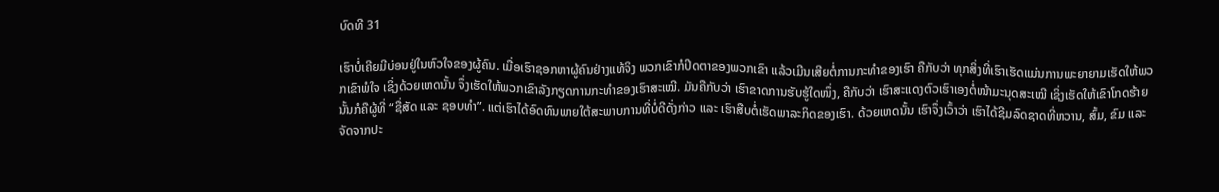ບົດທີ 31

ເຮົາບໍ່ເຄີຍມີບ່ອນຢູ່ໃນຫົວໃຈຂອງຜູ້ຄົນ. ເມື່ອເຮົາຊອກຫາຜູ້ຄົນຢ່າງແທ້ຈິງ ພວກເຂົາກໍປິດຕາຂອງພວກເຂົາ ແລ້ວເມີນເສີຍຕໍ່ການກະທໍາຂອງເຮົາ ຄືກັບວ່າ ທຸກສິ່ງທີ່ເຮົາເຮັດແມ່ນການພະຍາຍາມເຮັດໃຫ້ພວກເຂົາພໍໃຈ ເຊິ່ງດ້ວຍເຫດນັ້ນ ຈຶ່ງເຮັດໃຫ້ພວກເຂົາລັງກຽດການກະທໍາຂອງເຮົາສະເໝີ. ມັນຄືກັບວ່າ ເຮົາຂາດການຮັບຮູ້ໃດໜຶ່ງ, ຄືກັບວ່າ ເຮົາສະແດງຕົວເຮົາເອງຕໍ່ໜ້າມະນຸດສະເໝີ ເຊິ່ງເຮັດໃຫ້ເຂົາໂກດຮ້າຍ ນັ້ນກໍຄືຜູ້ທີ່ “ຊື່ສັດ ແລະ ຊອບທໍາ”. ແຕ່ເຮົາໄດ້ອົດທົນພາຍໃຕ້ສະພາບການທີ່ບໍ່ດີດັ່ງກ່າວ ແລະ ເຮົາສືບຕໍ່ເຮັດພາລະກິດຂອງເຮົາ. ດ້ວຍເຫດນັ້ນ ເຮົາຈຶ່ງເວົ້າວ່າ ເຮົາໄດ້ຊີມລົດຊາດທີ່ຫວານ, ສົ້ມ, ຂົມ ແລະ ຈັດຈາກປະ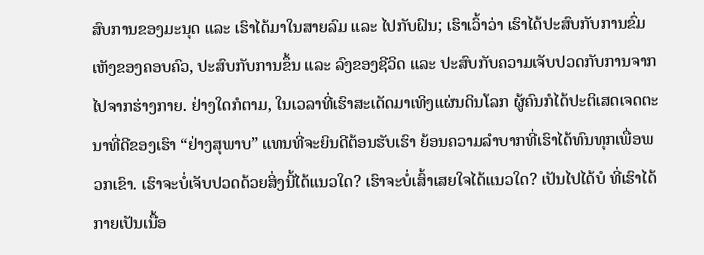ສົບການຂອງມະນຸດ ແລະ ເຮົາໄດ້ມາໃນສາຍລົມ ແລະ ໄປກັບຝົນ; ເຮົາເວົ້າວ່າ ເຮົາໄດ້ປະສົບກັບການຂົ່ມເຫັງຂອງຄອບຄົວ, ປະສົບກັບການຂຶ້ນ ແລະ ລົງຂອງຊີວິດ ແລະ ປະສົບກັບຄວາມເຈັບປວດກັບການຈາກໄປຈາກຮ່າງກາຍ. ຢ່າງໃດກໍຕາມ, ໃນເວລາທີ່ເຮົາສະເດັດມາເທິງແຜ່ນດິນໂລກ ຜູ້ຄົນກໍໄດ້ປະຕິເສດເຈດຕະນາທີ່ດີຂອງເຮົາ “ຢ່າງສຸພາບ” ແທນທີ່ຈະຍິນດີຕ້ອນຮັບເຮົາ ຍ້ອນຄວາມລໍາບາກທີ່ເຮົາໄດ້ທົນທຸກເພື່ອພວກເຂົາ. ເຮົາຈະບໍ່ເຈັບປວດດ້ວຍສິ່ງນີ້ໄດ້ແນວໃດ? ເຮົາຈະບໍ່ເສົ້າເສຍໃຈໄດ້ແນວໃດ? ເປັນໄປໄດ້ບໍ ທີ່ເຮົາໄດ້ກາຍເປັນເນື້ອ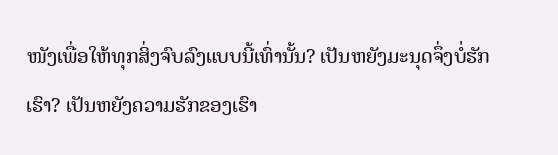ໜັງເພື່ອໃຫ້ທຸກສິ່ງຈົບລົງແບບນີ້ເທົ່ານັ້ນ? ເປັນຫຍັງມະນຸດຈຶ່ງບໍ່ຮັກເຮົາ? ເປັນຫຍັງຄວາມຮັກຂອງເຮົາ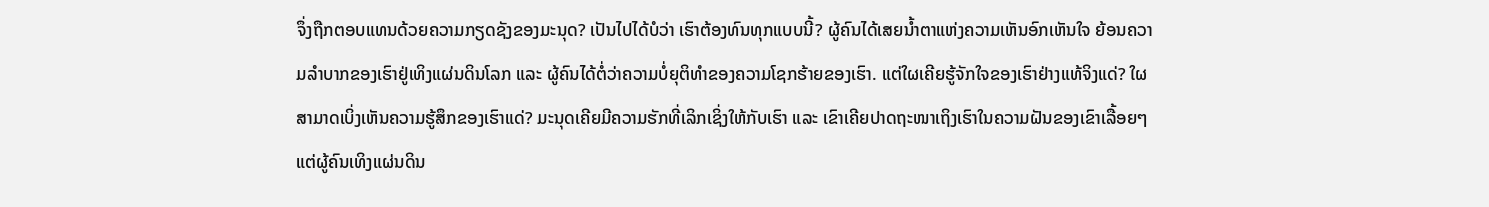ຈຶ່ງຖືກຕອບແທນດ້ວຍຄວາມກຽດຊັງຂອງມະນຸດ? ເປັນໄປໄດ້ບໍວ່າ ເຮົາຕ້ອງທົນທຸກແບບນີ້? ຜູ້ຄົນໄດ້ເສຍນໍ້າຕາແຫ່ງຄວາມເຫັນອົກເຫັນໃຈ ຍ້ອນຄວາມລໍາບາກຂອງເຮົາຢູ່ເທິງແຜ່ນດິນໂລກ ແລະ ຜູ້ຄົນໄດ້ຕໍ່ວ່າຄວາມບໍ່ຍຸຕິທໍາຂອງຄວາມໂຊກຮ້າຍຂອງເຮົາ. ແຕ່ໃຜເຄີຍຮູ້ຈັກໃຈຂອງເຮົາຢ່າງແທ້ຈິງແດ່? ໃຜສາມາດເບິ່ງເຫັນຄວາມຮູ້ສຶກຂອງເຮົາແດ່? ມະນຸດເຄີຍມີຄວາມຮັກທີ່ເລິກເຊິ່ງໃຫ້ກັບເຮົາ ແລະ ເຂົາເຄີຍປາດຖະໜາເຖິງເຮົາໃນຄວາມຝັນຂອງເຂົາເລື້ອຍໆ ແຕ່ຜູ້ຄົນເທິງແຜ່ນດິນ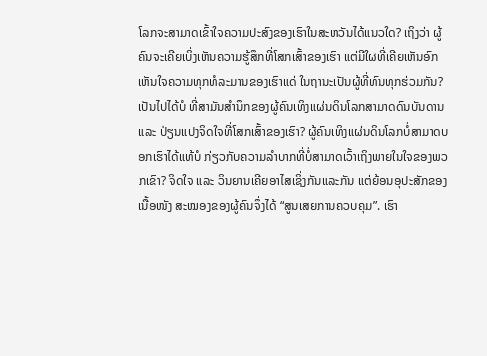ໂລກຈະສາມາດເຂົ້າໃຈຄວາມປະສົງຂອງເຮົາໃນສະຫວັນໄດ້ແນວໃດ? ເຖິງວ່າ ຜູ້ຄົນຈະເຄີຍເບິ່ງເຫັນຄວາມຮູ້ສຶກທີ່ໂສກເສົ້າຂອງເຮົາ ແຕ່ມີໃຜທີ່ເຄີຍເຫັນອົກເຫັນໃຈຄວາມທຸກທໍລະມານຂອງເຮົາແດ່ ໃນຖານະເປັນຜູ້ທີ່ທົນທຸກຮ່ວມກັນ? ເປັນໄປໄດ້ບໍ ທີ່ສາມັນສໍານຶກຂອງຜູ້ຄົນເທິງແຜ່ນດິນໂລກສາມາດດົນບັນດານ ແລະ ປ່ຽນແປງຈິດໃຈທີ່ໂສກເສົ້າຂອງເຮົາ? ຜູ້ຄົນເທິງແຜ່ນດິນໂລກບໍ່ສາມາດບອກເຮົາໄດ້ແທ້ບໍ ກ່ຽວກັບຄວາມລໍາບາກທີ່ບໍ່ສາມາດເວົ້າເຖິງພາຍໃນໃຈຂອງພວກເຂົາ? ຈິດໃຈ ແລະ ວິນຍານເຄີຍອາໄສເຊິ່ງກັນແລະກັນ ແຕ່ຍ້ອນອຸປະສັກຂອງເນື້ອໜັງ ສະໝອງຂອງຜູ້ຄົນຈຶ່ງໄດ້ “ສູນເສຍການຄວບຄຸມ”. ເຮົາ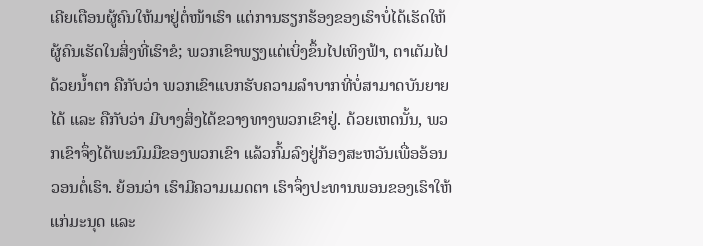ເຄີຍເຕືອນຜູ້ຄົນໃຫ້ມາຢູ່ຕໍ່ໜ້າເຮົາ ແຕ່ການຮຽກຮ້ອງຂອງເຮົາບໍ່ໄດ້ເຮັດໃຫ້ຜູ້ຄົນເຮັດໃນສິ່ງທີ່ເຮົາຂໍ; ພວກເຂົາພຽງແຕ່ເບິ່ງຂຶ້ນໄປເທິງຟ້າ, ຕາເຕັມໄປດ້ວຍນໍ້າຕາ ຄືກັບວ່າ ພວກເຂົາແບກຮັບຄວາມລໍາບາກທີ່ບໍ່ສາມາດບັນຍາຍໄດ້ ແລະ ຄືກັບວ່າ ມີບາງສິ່ງໄດ້ຂວາງທາງພວກເຂົາຢູ່. ດ້ວຍເຫດນັ້ນ, ພວກເຂົາຈຶ່ງໄດ້ພະນົມມືຂອງພວກເຂົາ ແລ້ວກົ້ມລົງຢູ່ກ້ອງສະຫວັນເພື່ອອ້ອນວອນຕໍ່ເຮົາ. ຍ້ອນວ່າ ເຮົາມີຄວາມເມດຕາ ເຮົາຈຶ່ງປະທານພອນຂອງເຮົາໃຫ້ແກ່ມະນຸດ ແລະ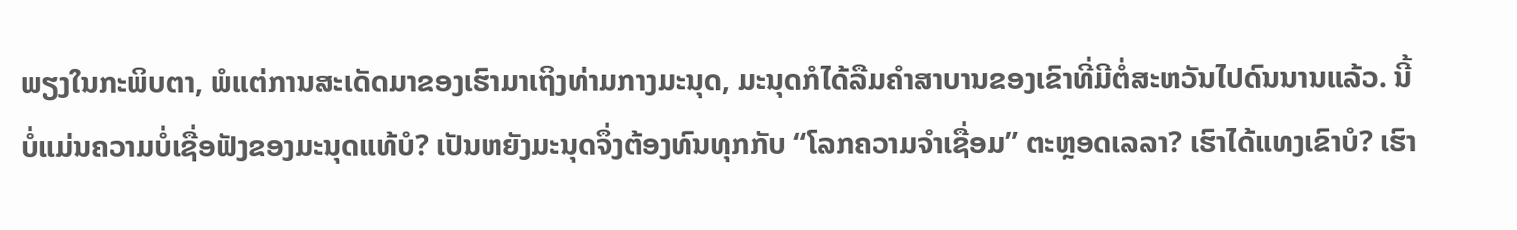ພຽງໃນກະພິບຕາ, ພໍແຕ່ການສະເດັດມາຂອງເຮົາມາເຖິງທ່າມກາງມະນຸດ, ມະນຸດກໍໄດ້ລືມຄໍາສາບານຂອງເຂົາທີ່ມີຕໍ່ສະຫວັນໄປດົນນານແລ້ວ. ນີ້ບໍ່ແມ່ນຄວາມບໍ່ເຊື່ອຟັງຂອງມະນຸດແທ້ບໍ? ເປັນຫຍັງມະນຸດຈຶ່ງຕ້ອງທົນທຸກກັບ “ໂລກຄວາມຈໍາເຊື່ອມ” ຕະຫຼອດເລລາ? ເຮົາໄດ້ແທງເຂົາບໍ? ເຮົາ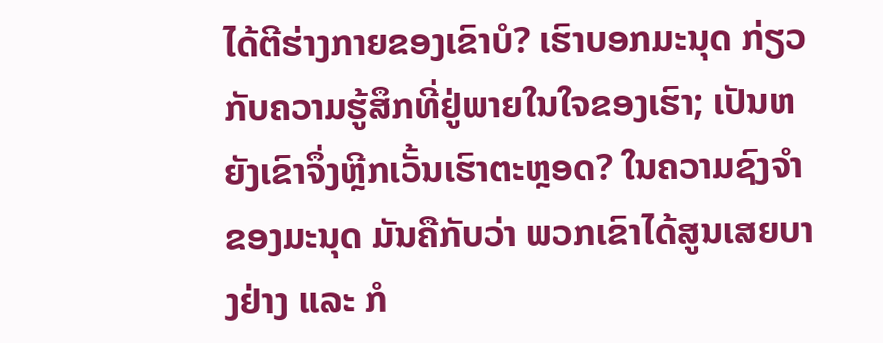ໄດ້ຕີຮ່າງກາຍຂອງເຂົາບໍ? ເຮົາບອກມະນຸດ ກ່ຽວກັບຄວາມຮູ້ສຶກທີ່ຢູ່ພາຍໃນໃຈຂອງເຮົາ; ເປັນຫຍັງເຂົາຈຶ່ງຫຼີກເວັ້ນເຮົາຕະຫຼອດ? ໃນຄວາມຊົງຈໍາຂອງມະນຸດ ມັນຄືກັບວ່າ ພວກເຂົາໄດ້ສູນເສຍບາງຢ່າງ ແລະ ກໍ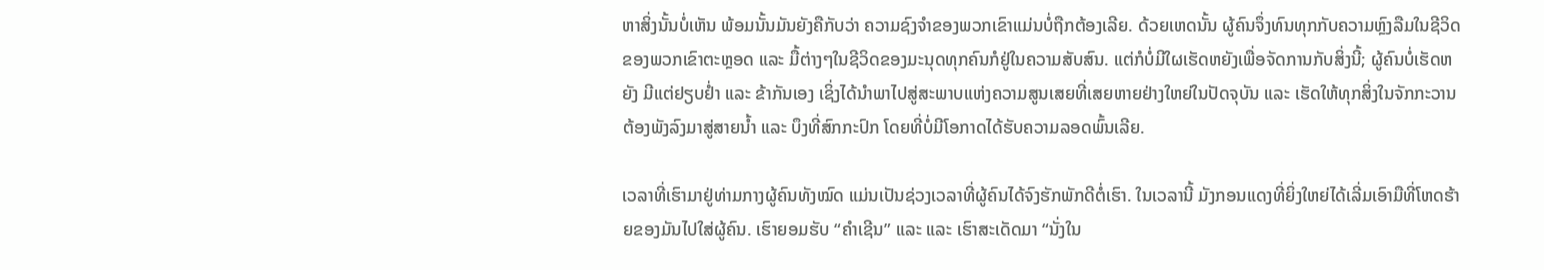ຫາສິ່ງນັ້ນບໍ່ເຫັນ ພ້ອມນັ້ນມັນຍັງຄືກັບວ່າ ຄວາມຊົງຈໍາຂອງພວກເຂົາແມ່ນບໍ່ຖືກຕ້ອງເລີຍ. ດ້ວຍເຫດນັ້ນ ຜູ້ຄົນຈຶ່ງທົນທຸກກັບຄວາມຫຼົງລືມໃນຊີວິດຂອງພວກເຂົາຕະຫຼອດ ແລະ ມື້ຕ່າງໆໃນຊີວິດຂອງມະນຸດທຸກຄົນກໍຢູ່ໃນຄວາມສັບສົນ. ແຕ່ກໍບໍ່ມີໃຜເຮັດຫຍັງເພື່ອຈັດການກັບສິ່ງນີ້; ຜູ້ຄົນບໍ່ເຮັດຫຍັງ ມີແຕ່ຢຽບຢ່ຳ ແລະ ຂ້າກັນເອງ ເຊິ່ງໄດ້ນໍາພາໄປສູ່ສະພາບແຫ່ງຄວາມສູນເສຍທີ່ເສຍຫາຍຢ່າງໃຫຍ່ໃນປັດຈຸບັນ ແລະ ເຮັດໃຫ້ທຸກສິ່ງໃນຈັກກະວານຕ້ອງພັງລົງມາສູ່ສາຍນໍ້າ ແລະ ບຶງທີ່ສົກກະປົກ ໂດຍທີ່ບໍ່ມີໂອກາດໄດ້ຮັບຄວາມລອດພົ້ນເລີຍ.

ເວລາທີ່ເຮົາມາຢູ່ທ່າມກາງຜູ້ຄົນທັງໝົດ ແມ່ນເປັນຊ່ວງເວລາທີ່ຜູ້ຄົນໄດ້ຈົງຮັກພັກດີຕໍ່ເຮົາ. ໃນເວລານີ້ ມັງກອນແດງທີ່ຍິ່ງໃຫຍ່ໄດ້ເລີ່ມເອົາມືທີ່ໂຫດຮ້າຍຂອງມັນໄປໃສ່ຜູ້ຄົນ. ເຮົາຍອມຮັບ “ຄໍາເຊີນ” ແລະ ແລະ ເຮົາສະເດັດມາ “ນັ່ງໃນ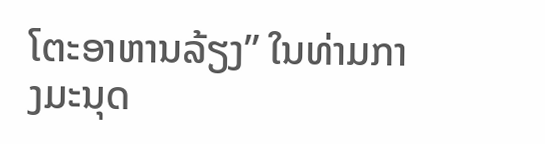ໂຕະອາຫານລ້ຽງ” ໃນທ່າມກາງມະນຸດ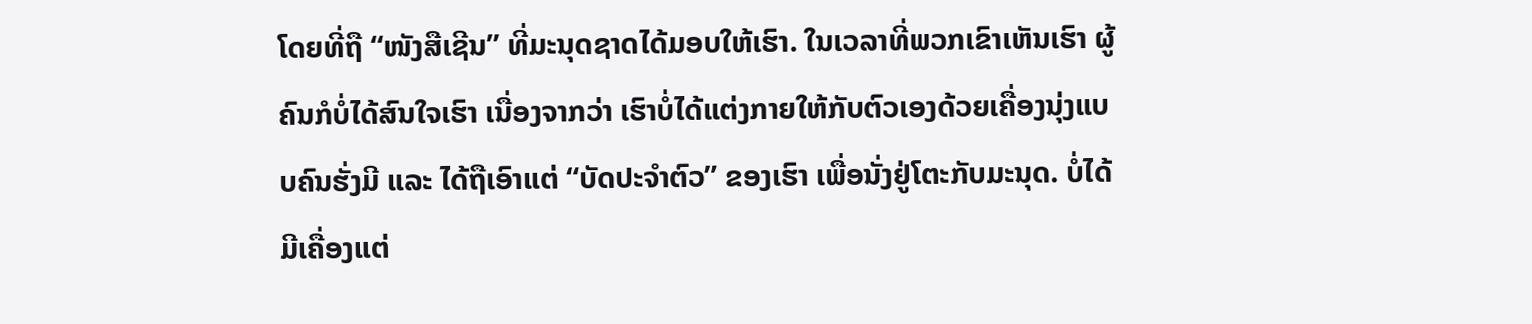ໂດຍທີ່ຖື “ໜັງສືເຊີນ” ທີ່ມະນຸດຊາດໄດ້ມອບໃຫ້ເຮົາ. ໃນເວລາທີ່ພວກເຂົາເຫັນເຮົາ ຜູ້ຄົນກໍບໍ່ໄດ້ສົນໃຈເຮົາ ເນື່ອງຈາກວ່າ ເຮົາບໍ່ໄດ້ແຕ່ງກາຍໃຫ້ກັບຕົວເອງດ້ວຍເຄື່ອງນຸ່ງແບບຄົນຮັ່ງມີ ແລະ ໄດ້ຖືເອົາແຕ່ “ບັດປະຈໍາຕົວ” ຂອງເຮົາ ເພື່ອນັ່ງຢູ່ໂຕະກັບມະນຸດ. ບໍ່ໄດ້ມີເຄື່ອງແຕ່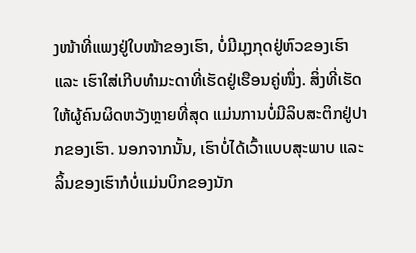ງໜ້າທີ່ແພງຢູ່ໃບໜ້າຂອງເຮົາ, ບໍ່ມີມຸງກຸດຢູ່ຫົວຂອງເຮົາ ແລະ ເຮົາໃສ່ເກີບທໍາມະດາທີ່ເຮັດຢູ່ເຮືອນຄູ່ໜຶ່ງ. ສິ່ງທີ່ເຮັດໃຫ້ຜູ້ຄົນຜິດຫວັງຫຼາຍທີ່ສຸດ ແມ່ນການບໍ່ມີລິບສະຕິກຢູ່ປາກຂອງເຮົາ. ນອກຈາກນັ້ນ, ເຮົາບໍ່ໄດ້ເວົ້າແບບສຸະພາບ ແລະ ລິ້ນຂອງເຮົາກໍບໍ່ແມ່ນບິກຂອງນັກ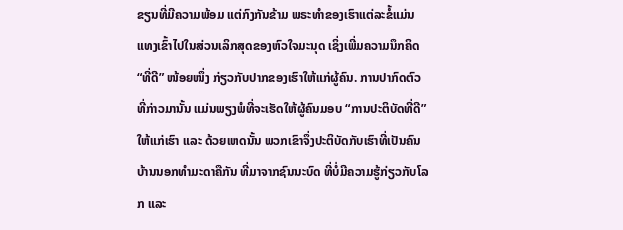ຂຽນທີ່ມີຄວາມພ້ອມ ແຕ່ກົງກັນຂ້າມ ພຣະທໍາຂອງເຮົາແຕ່ລະຂໍ້ແມ່ນແທງເຂົ້າໄປໃນສ່ວນເລິກສຸດຂອງຫົວໃຈມະນຸດ ເຊິ່ງເພີ່ມຄວາມນຶກຄິດ “ທີ່ດີ” ໜ້ອຍໜຶ່ງ ກ່ຽວກັບປາກຂອງເຮົາໃຫ້ແກ່ຜູ້ຄົນ. ການປາກົດຕົວທີ່ກ່າວມານັ້ນ ແມ່ນພຽງພໍທີ່ຈະເຮັດໃຫ້ຜູ້ຄົນມອບ “ການປະຕິບັດທີ່ດີ” ໃຫ້ແກ່ເຮົາ ແລະ ດ້ວຍເຫດນັ້ນ ພວກເຂົາຈຶ່ງປະຕິບັດກັບເຮົາທີ່ເປັນຄົນບ້ານນອກທໍາມະດາຄືກັນ ທີ່ມາຈາກຊົນນະບົດ ທີ່ບໍ່ມີຄວາມຮູ້ກ່ຽວກັບໂລກ ແລະ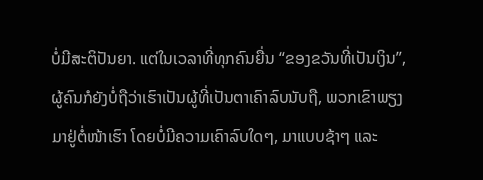ບໍ່ມີສະຕິປັນຍາ. ແຕ່ໃນເວລາທີ່ທຸກຄົນຍື່ນ “ຂອງຂວັນທີ່ເປັນເງິນ”, ຜູ້ຄົນກໍຍັງບໍ່ຖືວ່າເຮົາເປັນຜູ້ທີ່ເປັນຕາເຄົາລົບນັບຖື, ພວກເຂົາພຽງມາຢູ່ຕໍ່ໜ້າເຮົາ ໂດຍບໍ່ມີຄວາມເຄົາລົບໃດໆ, ມາແບບຊ້າໆ ແລະ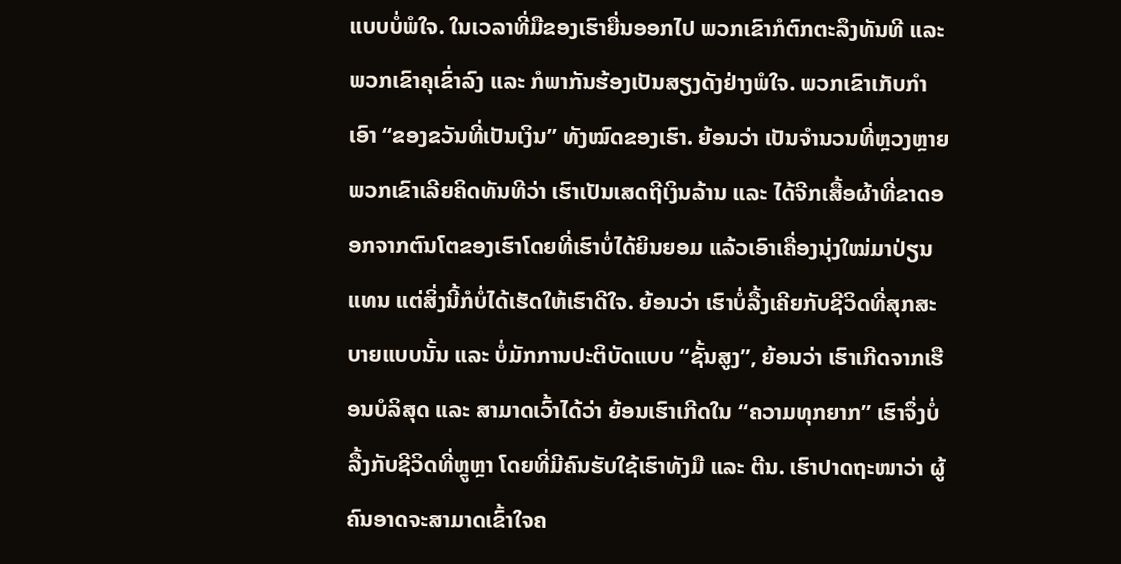ແບບບໍ່ພໍໃຈ. ໃນເວລາທີ່ມືຂອງເຮົາຍື່ນອອກໄປ ພວກເຂົາກໍຕົກຕະລຶງທັນທີ ແລະ ພວກເຂົາຄຸເຂົ່າລົງ ແລະ ກໍພາກັນຮ້ອງເປັນສຽງດັງຢ່າງພໍໃຈ. ພວກເຂົາເກັບກໍາເອົາ “ຂອງຂວັນທີ່ເປັນເງິນ” ທັງໝົດຂອງເຮົາ. ຍ້ອນວ່າ ເປັນຈໍານວນທີ່ຫຼວງຫຼາຍ ພວກເຂົາເລີຍຄິດທັນທີວ່າ ເຮົາເປັນເສດຖີເງິນລ້ານ ແລະ ໄດ້ຈີກເສື້ອຜ້າທີ່ຂາດອອກຈາກຕົນໂຕຂອງເຮົາໂດຍທີ່ເຮົາບໍ່ໄດ້ຍິນຍອມ ແລ້ວເອົາເຄື່ອງນຸ່ງໃໝ່ມາປ່ຽນແທນ ແຕ່ສິ່ງນີ້ກໍບໍ່ໄດ້ເຮັດໃຫ້ເຮົາດີໃຈ. ຍ້ອນວ່າ ເຮົາບໍ່ລື້ງເຄີຍກັບຊີວິດທີ່ສຸກສະບາຍແບບນັ້ນ ແລະ ບໍ່ມັກການປະຕິບັດແບບ “ຊັ້ນສູງ”, ຍ້ອນວ່າ ເຮົາເກີດຈາກເຮືອນບໍລິສຸດ ແລະ ສາມາດເວົ້າໄດ້ວ່າ ຍ້ອນເຮົາເກີດໃນ “ຄວາມທຸກຍາກ” ເຮົາຈຶ່ງບໍ່ລື້ງກັບຊີວິດທີ່ຫຼູຫຼາ ໂດຍທີ່ມີຄົນຮັບໃຊ້ເຮົາທັງມື ແລະ ຕີນ. ເຮົາປາດຖະໜາວ່າ ຜູ້ຄົນອາດຈະສາມາດເຂົ້າໃຈຄ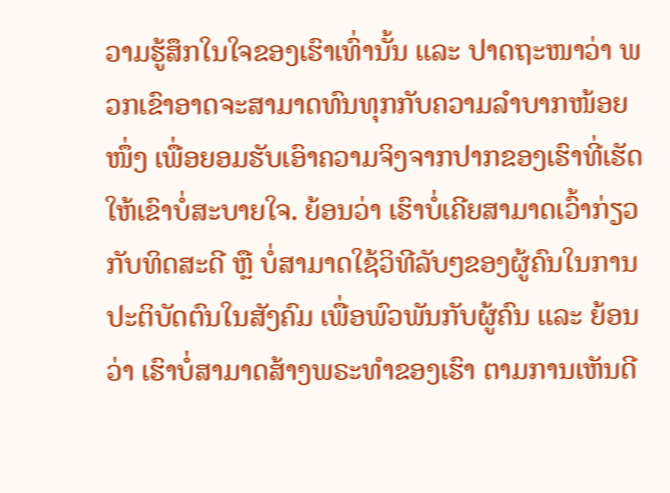ວາມຮູ້ສຶກໃນໃຈຂອງເຮົາເທົ່ານັ້ນ ແລະ ປາດຖະໜາວ່າ ພວກເຂົາອາດຈະສາມາດທົນທຸກກັບຄວາມລໍາບາກໜ້ອຍໜຶ່ງ ເພື່ອຍອມຮັບເອົາຄວາມຈິງຈາກປາກຂອງເຮົາທີ່ເຮັດໃຫ້ເຂົາບໍ່ສະບາຍໃຈ. ຍ້ອນວ່າ ເຮົາບໍ່ເຄີຍສາມາດເວົ້າກ່ຽວກັບທິດສະດີ ຫຼື ບໍ່ສາມາດໃຊ້ວິທີລັບໆຂອງຜູ້ຄົນໃນການປະຕິບັດຕົນໃນສັງຄົມ ເພື່ອພົວພັນກັບຜູ້ຄົນ ແລະ ຍ້ອນວ່າ ເຮົາບໍ່ສາມາດສ້າງພຣະທໍາຂອງເຮົາ ຕາມການເຫັນດີ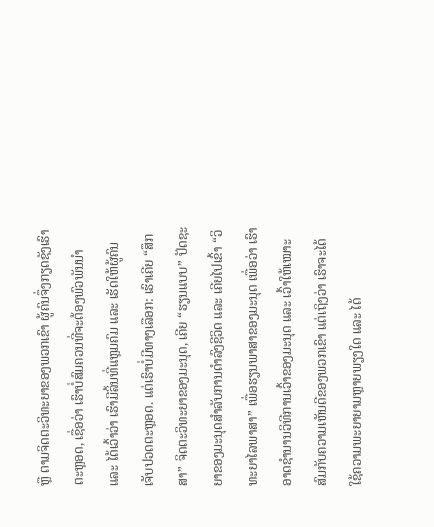ຫຼື ຕາມຈິດຕະວິທະຍາຂອງພວກເຂົາ ຜູ້ຄົນຈຶ່ງກຽດຊັງເຮົາຕະຫຼອດ, ເຊື່ອວ່າ ເຮົາບໍ່ສົມຄວນທີ່ຈະຕ້ອງພົວພັນນໍາ ແລະ ໄດ້ເວົ້າວ່າ ເຮົາມີລິ້ນທີ່ແຫຼມຄົມ ແລະ ເຮັດໃຫ້ຜູ້ຄົນເຈັບປວດຕະຫຼອດ. ແຕ່ເຮົາບໍ່ມີທາງເລືອກ: ເຮົາເຄີຍ “ສຶກສາ” ຈິດຕະວິທະຍາຂອງມະນຸດ, ເຄີຍ “ຮຽນແບບ” ປັດຊະຍາຂອງມະນຸດສໍາລັບການດໍາລົງຊີວິດ ແລະ ເຄີຍໄປເຂົ້າ “ວິທະຍາໄລພາສາ” ເພື່ອຮຽນພາສາຂອງມະນຸດ ເພື່ອວ່າ ເຮົາອາດຊໍານານວິທີການເວົ້າຂອງມະນຸດ ແລະ ເວົ້າໃຫ້ເໝາະສົມກັບຄວາມເຫັນດີຂອງພວກເຂົາ ແຕ່ເຖິງວ່າ ເຮົາຈະໄດ້ໃຊ້ຄວາມພະຍາຍາມຫຼາຍພຽງໃດ ແລະ ໄດ້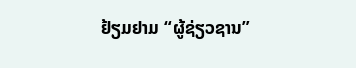ຢ້ຽມຢາມ “ຜູ້ຊ່ຽວຊານ”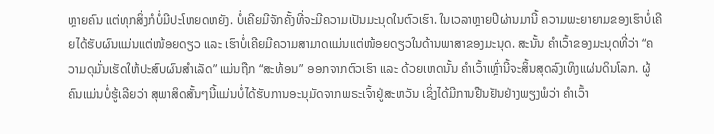ຫຼາຍຄົນ ແຕ່ທຸກສິ່ງກໍບໍ່ມີປະໂຫຍດຫຍັງ. ບໍ່ເຄີຍມີຈັກຄັ້ງທີ່ຈະມີຄວາມເປັນມະນຸດໃນຕົວເຮົາ. ໃນເວລາຫຼາຍປີຜ່ານມານີ້ ຄວາມພະຍາຍາມຂອງເຮົາບໍ່ເຄີຍໄດ້ຮັບຜົນແມ່ນແຕ່ໜ້ອຍດຽວ ແລະ ເຮົາບໍ່ເຄີຍມີຄວາມສາມາດແມ່ນແຕ່ໜ້ອຍດຽວໃນດ້ານພາສາຂອງມະນຸດ. ສະນັ້ນ ຄໍາເວົ້າຂອງມະນຸດທີ່ວ່າ “ຄວາມດຸມັ່ນເຮັດໃຫ້ປະສົບຜົນສໍາເລັດ” ແມ່ນຖືກ “ສະທ້ອນ” ອອກຈາກຕົວເຮົາ ແລະ ດ້ວຍເຫດນັ້ນ ຄໍາເວົ້າເຫຼົ່ານີ້ຈະສິ້ນສຸດລົງເທິງແຜ່ນດິນໂລກ. ຜູ້ຄົນແມ່ນບໍ່ຮູ້ເລີຍວ່າ ສຸພາສິດສັ້ນໆນີ້ແມ່ນບໍ່ໄດ້ຮັບການອະນຸມັດຈາກພຣະເຈົ້າຢູ່ສະຫວັນ ເຊິ່ງໄດ້ມີການຢືນຢັນຢ່າງພຽງພໍວ່າ ຄໍາເວົ້າ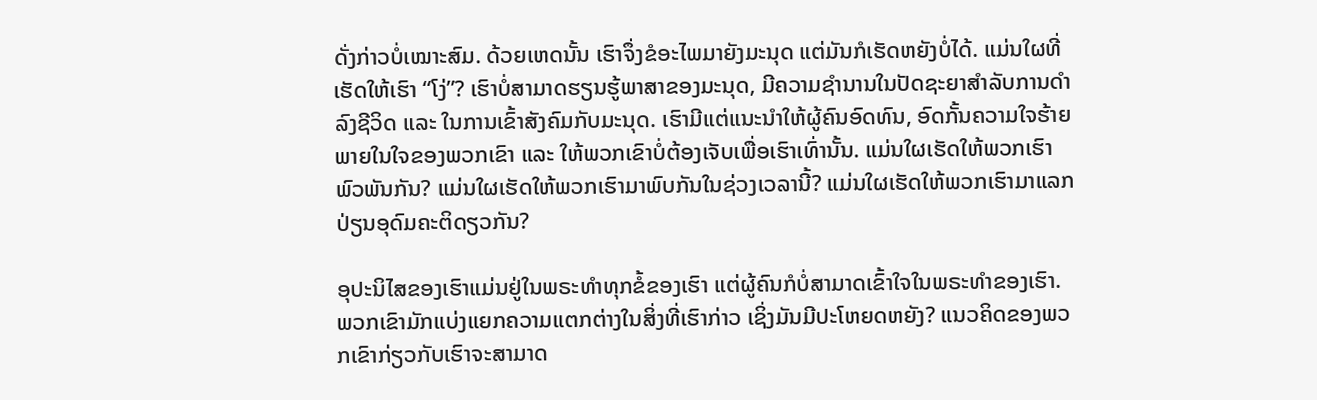ດັ່ງກ່າວບໍ່ເໝາະສົມ. ດ້ວຍເຫດນັ້ນ ເຮົາຈຶ່ງຂໍອະໄພມາຍັງມະນຸດ ແຕ່ມັນກໍເຮັດຫຍັງບໍ່ໄດ້. ແມ່ນໃຜທີ່ເຮັດໃຫ້ເຮົາ “ໂງ່”? ເຮົາບໍ່ສາມາດຮຽນຮູ້ພາສາຂອງມະນຸດ, ມີຄວາມຊໍານານໃນປັດຊະຍາສໍາລັບການດໍາລົງຊີວິດ ແລະ ໃນການເຂົ້າສັງຄົມກັບມະນຸດ. ເຮົາມີແຕ່ແນະນໍາໃຫ້ຜູ້ຄົນອົດທົນ, ອົດກັ້ນຄວາມໃຈຮ້າຍພາຍໃນໃຈຂອງພວກເຂົາ ແລະ ໃຫ້ພວກເຂົາບໍ່ຕ້ອງເຈັບເພື່ອເຮົາເທົ່ານັ້ນ. ແມ່ນໃຜເຮັດໃຫ້ພວກເຮົາພົວພັນກັນ? ແມ່ນໃຜເຮັດໃຫ້ພວກເຮົາມາພົບກັນໃນຊ່ວງເວລານີ້? ແມ່ນໃຜເຮັດໃຫ້ພວກເຮົາມາແລກປ່ຽນອຸດົມຄະຕິດຽວກັນ?

ອຸປະນິໄສຂອງເຮົາແມ່ນຢູ່ໃນພຣະທໍາທຸກຂໍ້ຂອງເຮົາ ແຕ່ຜູ້ຄົນກໍບໍ່ສາມາດເຂົ້າໃຈໃນພຣະທໍາຂອງເຮົາ. ພວກເຂົາມັກແບ່ງແຍກຄວາມແຕກຕ່າງໃນສິ່ງທີ່ເຮົາກ່າວ ເຊິ່ງມັນມີປະໂຫຍດຫຍັງ? ແນວຄິດຂອງພວກເຂົາກ່ຽວກັບເຮົາຈະສາມາດ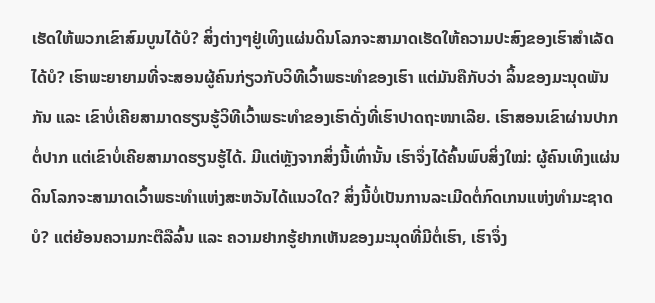ເຮັດໃຫ້ພວກເຂົາສົມບູນໄດ້ບໍ? ສິ່ງຕ່າງໆຢູ່ເທິງແຜ່ນດິນໂລກຈະສາມາດເຮັດໃຫ້ຄວາມປະສົງຂອງເຮົາສໍາເລັດໄດ້ບໍ? ເຮົາພະຍາຍາມທີ່ຈະສອນຜູ້ຄົນກ່ຽວກັບວິທີເວົ້າພຣະທໍາຂອງເຮົາ ແຕ່ມັນຄືກັບວ່າ ລິ້ນຂອງມະນຸດພັນກັນ ແລະ ເຂົາບໍ່ເຄີຍສາມາດຮຽນຮູ້ວິທີເວົ້າພຣະທໍາຂອງເຮົາດັ່ງທີ່ເຮົາປາດຖະໜາເລີຍ. ເຮົາສອນເຂົາຜ່ານປາກຕໍ່ປາກ ແຕ່ເຂົາບໍ່ເຄີຍສາມາດຮຽນຮູ້ໄດ້. ມີແຕ່ຫຼັງຈາກສິ່ງນີ້ເທົ່ານັ້ນ ເຮົາຈຶ່ງໄດ້ຄົ້ນພົບສິ່ງໃໝ່: ຜູ້ຄົນເທິງແຜ່ນດິນໂລກຈະສາມາດເວົ້າພຣະທໍາແຫ່ງສະຫວັນໄດ້ແນວໃດ? ສິ່ງນີ້ບໍ່ເປັນການລະເມີດຕໍ່ກົດເກນແຫ່ງທໍາມະຊາດບໍ? ແຕ່ຍ້ອນຄວາມກະຕືລືລົ້ນ ແລະ ຄວາມຢາກຮູ້ຢາກເຫັນຂອງມະນຸດທີ່ມີຕໍ່ເຮົາ, ເຮົາຈຶ່ງ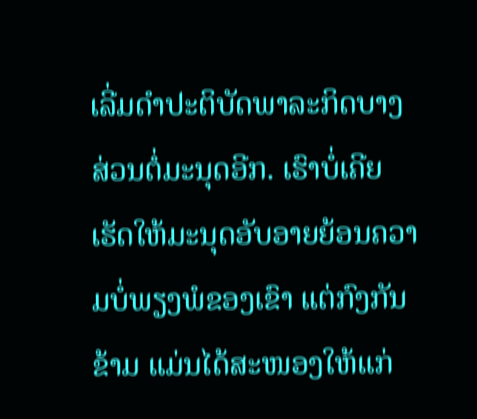ເລີ່ມດໍາປະຕິບັດພາລະກິດບາງສ່ວນຕໍ່ມະນຸດອີກ. ເຮົາບໍ່ເຄີຍເຮັດໃຫ້ມະນຸດອັບອາຍຍ້ອນຄວາມບໍ່ພຽງພໍຂອງເຂົາ ແຕ່ກົງກັນຂ້າມ ແມ່ນໄດ້ສະໜອງໃຫ້ແກ່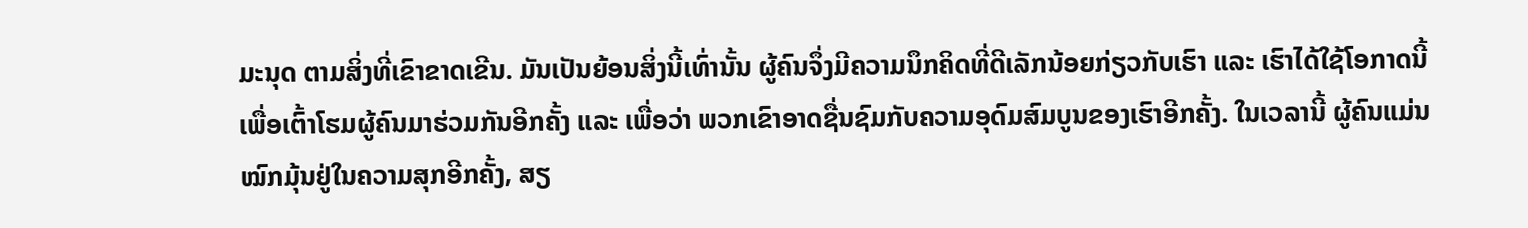ມະນຸດ ຕາມສິ່ງທີ່ເຂົາຂາດເຂີນ. ມັນເປັນຍ້ອນສິ່ງນີ້ເທົ່ານັ້ນ ຜູ້ຄົນຈຶ່ງມີຄວາມນຶກຄິດທີ່ດີເລັກນ້ອຍກ່ຽວກັບເຮົາ ແລະ ເຮົາໄດ້ໃຊ້ໂອກາດນີ້ ເພື່ອເຕົ້າໂຮມຜູ້ຄົນມາຮ່ວມກັນອີກຄັ້ງ ແລະ ເພື່ອວ່າ ພວກເຂົາອາດຊື່ນຊົມກັບຄວາມອຸດົມສົມບູນຂອງເຮົາອີກຄັ້ງ. ໃນເວລານີ້ ຜູ້ຄົນແມ່ນໝົກມຸ້ນຢູ່ໃນຄວາມສຸກອີກຄັ້ງ, ສຽ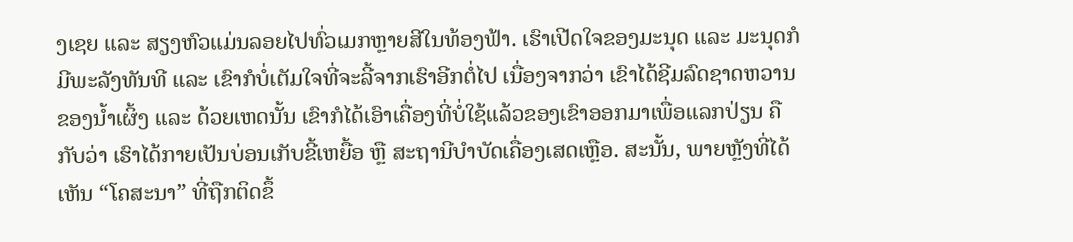ງເຊຍ ແລະ ສຽງຫົວແມ່ນລອຍໄປທົ່ວເມກຫຼາຍສີໃນທ້ອງຟ້າ. ເຮົາເປີດໃຈຂອງມະນຸດ ແລະ ມະນຸດກໍມີພະລັງທັນທີ ແລະ ເຂົາກໍບໍ່ເຕັມໃຈທີ່ຈະລີ້ຈາກເຮົາອີກຕໍ່ໄປ ເນື່ອງຈາກວ່າ ເຂົາໄດ້ຊີມລົດຊາດຫວານຂອງນໍ້າເຜິ້ງ ແລະ ດ້ວຍເຫດນັ້ນ ເຂົາກໍໄດ້ເອົາເຄື່ອງທີ່ບໍ່ໃຊ້ແລ້ວຂອງເຂົາອອກມາເພື່ອແລກປ່ຽນ ຄືກັບວ່າ ເຮົາໄດ້ກາຍເປັນບ່ອນເກັບຂີ້ເຫຍື້ອ ຫຼື ສະຖານີບໍາບັດເຄື່ອງເສດເຫຼືອ. ສະນັ້ນ, ພາຍຫຼັງທີ່ໄດ້ເຫັນ “ໂຄສະນາ” ທີ່ຖືກຕິດຂຶ້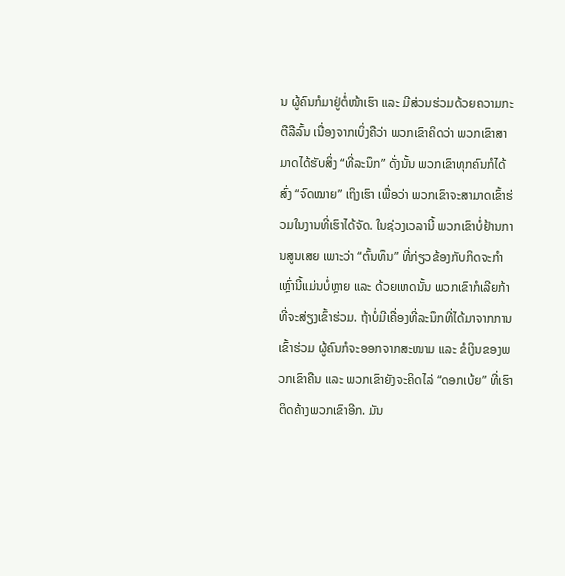ນ ຜູ້ຄົນກໍມາຢູ່ຕໍ່ໜ້າເຮົາ ແລະ ມີສ່ວນຮ່ວມດ້ວຍຄວາມກະຕືລືລົ້ນ ເນື່ອງຈາກເບິ່ງຄືວ່າ ພວກເຂົາຄິດວ່າ ພວກເຂົາສາມາດໄດ້ຮັບສິ່ງ “ທີ່ລະນຶກ” ດັ່ງນັ້ນ ພວກເຂົາທຸກຄົນກໍໄດ້ສົ່ງ “ຈົດໝາຍ” ເຖິງເຮົາ ເພື່ອວ່າ ພວກເຂົາຈະສາມາດເຂົ້າຮ່ວມໃນງານທີ່ເຮົາໄດ້ຈັດ. ໃນຊ່ວງເວລານີ້ ພວກເຂົາບໍ່ຢ້ານການສູນເສຍ ເພາະວ່າ “ຕົ້ນທຶນ” ທີ່ກ່ຽວຂ້ອງກັບກິດຈະກໍາເຫຼົ່ານີ້ແມ່ນບໍ່ຫຼາຍ ແລະ ດ້ວຍເຫດນັ້ນ ພວກເຂົາກໍເລີຍກ້າທີ່ຈະສ່ຽງເຂົ້າຮ່ວມ. ຖ້າບໍ່ມີເຄື່ອງທີ່ລະນຶກທີ່ໄດ້ມາຈາກການເຂົ້າຮ່ວມ ຜູ້ຄົນກໍຈະອອກຈາກສະໜາມ ແລະ ຂໍເງິນຂອງພວກເຂົາຄືນ ແລະ ພວກເຂົາຍັງຈະຄິດໄລ່ “ດອກເບ້ຍ” ທີ່ເຮົາຕິດຄ້າງພວກເຂົາອີກ. ມັນ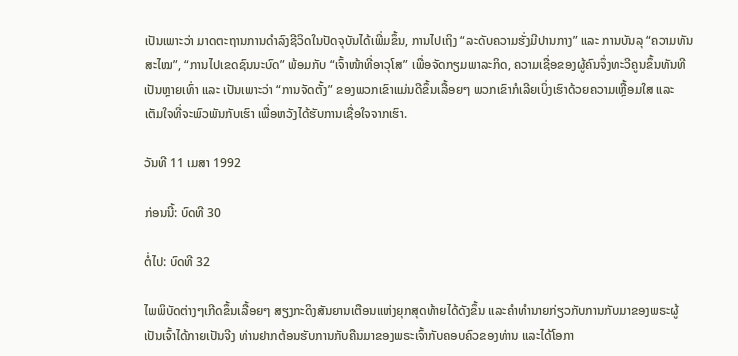ເປັນເພາະວ່າ ມາດຕະຖານການດໍາລົງຊີວິດໃນປັດຈຸບັນໄດ້ເພີ່ມຂຶ້ນ, ການໄປເຖິງ “ລະດັບຄວາມຮັ່ງມີປານກາງ” ແລະ ການບັນລຸ “ຄວາມທັນສະໄໝ”, “ການໄປເຂດຊົນນະບົດ” ພ້ອມກັບ “ເຈົ້າໜ້າທີ່ອາວຸໂສ” ເພື່ອຈັດກຽມພາລະກິດ, ຄວາມເຊື່ອຂອງຜູ້ຄົນຈຶ່ງທະວີຄູນຂຶ້ນທັນທີເປັນຫຼາຍເທົ່າ ແລະ ເປັນເພາະວ່າ “ການຈັດຕັ້ງ” ຂອງພວກເຂົາແມ່ນດີຂຶ້ນເລື້ອຍໆ ພວກເຂົາກໍເລີຍເບິ່ງເຮົາດ້ວຍຄວາມເຫຼື້ອມໃສ ແລະ ເຕັມໃຈທີ່ຈະພົວພັນກັບເຮົາ ເພື່ອຫວັງໄດ້ຮັບການເຊື່ອໃຈຈາກເຮົາ.

ວັນທີ 11 ເມສາ 1992

ກ່ອນນີ້: ບົດທີ 30

ຕໍ່ໄປ: ບົດທີ 32

ໄພພິບັດຕ່າງໆເກີດຂຶ້ນເລື້ອຍໆ ສຽງກະດິງສັນຍານເຕືອນແຫ່ງຍຸກສຸດທ້າຍໄດ້ດັງຂຶ້ນ ແລະຄໍາທໍານາຍກ່ຽວກັບການກັບມາຂອງພຣະຜູ້ເປັນເຈົ້າໄດ້ກາຍເປັນຈີງ ທ່ານຢາກຕ້ອນຮັບການກັບຄືນມາຂອງພຣະເຈົ້າກັບຄອບຄົວຂອງທ່ານ ແລະໄດ້ໂອກາ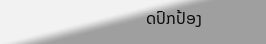ດປົກປ້ອງ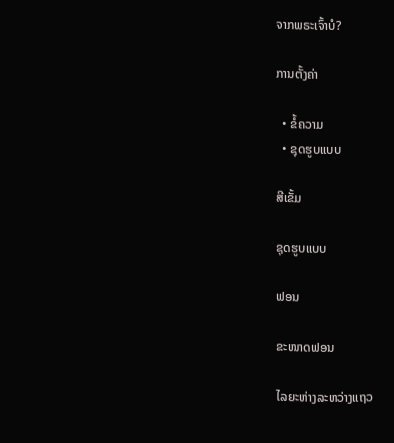ຈາກພຣະເຈົ້າບໍ?

ການຕັ້ງຄ່າ

  • ຂໍ້ຄວາມ
  • ຊຸດຮູບແບບ

ສີເຂັ້ມ

ຊຸດຮູບແບບ

ຟອນ

ຂະໜາດຟອນ

ໄລຍະຫ່າງລະຫວ່າງແຖວ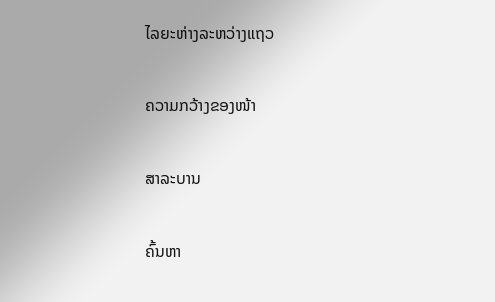ໄລຍະຫ່າງລະຫວ່າງແຖວ

ຄວາມກວ້າງຂອງໜ້າ

ສາລະບານ

ຄົ້ນຫາ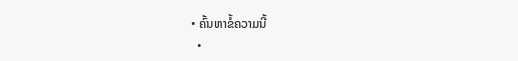• ຄົ້ນຫາຂໍ້ຄວາມນີ້
  •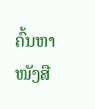ຄົ້ນຫາໜັງສື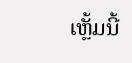ເຫຼັ້ມນີ້